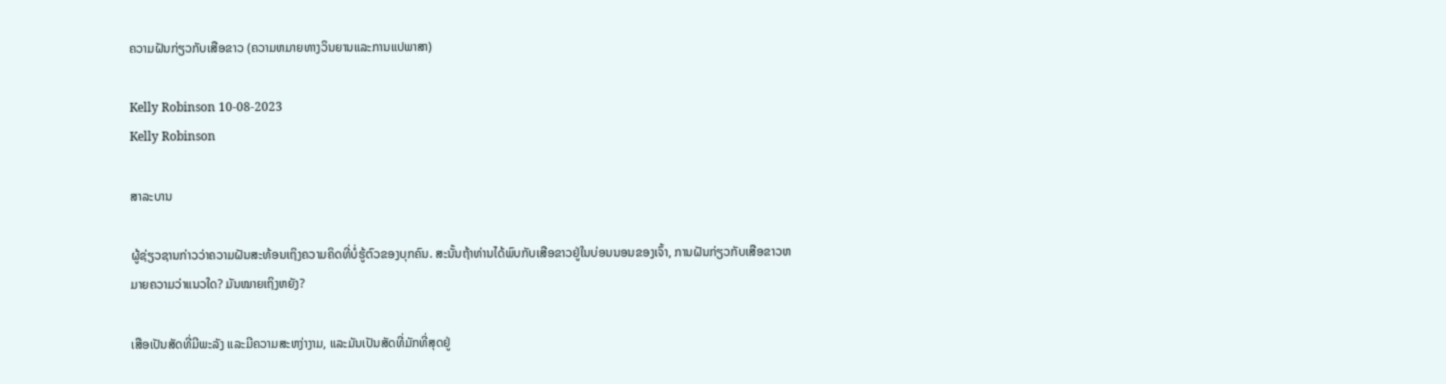ຄວາມຝັນກ່ຽວກັບເສືອຂາວ (ຄວາມຫມາຍທາງວິນຍານແລະການແປພາສາ)

Kelly Robinson 10-08-2023
Kelly Robinson

ສາລະບານ

ຜູ້ຊ່ຽວຊານກ່າວວ່າຄວາມຝັນສະທ້ອນເຖິງຄວາມຄິດທີ່ບໍ່ຮູ້ຕົວຂອງບຸກຄົນ. ສະນັ້ນຖ້າທ່ານໄດ້ພົບກັບເສືອຂາວຢູ່ໃນບ່ອນນອນຂອງເຈົ້າ, ການຝັນກ່ຽວກັບເສືອຂາວຫມາຍຄວາມວ່າແນວໃດ? ມັນໝາຍເຖິງຫຍັງ?

ເສືອເປັນສັດທີ່ມີພະລັງ ແລະມີຄວາມສະຫງ່າງາມ, ແລະມັນເປັນສັດທີ່ມັກທີ່ສຸດຢູ່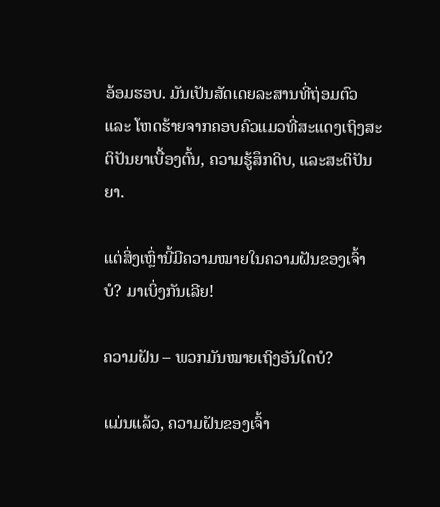ອ້ອມຮອບ. ມັນເປັນສັດເດຍລະສານທີ່ຖ່ອມຕົວ ແລະ ໂຫດຮ້າຍຈາກຄອບຄົວແມວທີ່ສະແດງເຖິງສະຕິປັນຍາເບື້ອງຕົ້ນ, ຄວາມຮູ້ສຶກດິບ, ແລະສະຕິປັນຍາ.

ແຕ່ສິ່ງເຫຼົ່ານີ້ມີຄວາມໝາຍໃນຄວາມຝັນຂອງເຈົ້າບໍ? ມາເບິ່ງກັນເລີຍ!

ຄວາມຝັນ – ພວກມັນໝາຍເຖິງອັນໃດບໍ?

ແມ່ນແລ້ວ, ຄວາມຝັນຂອງເຈົ້າ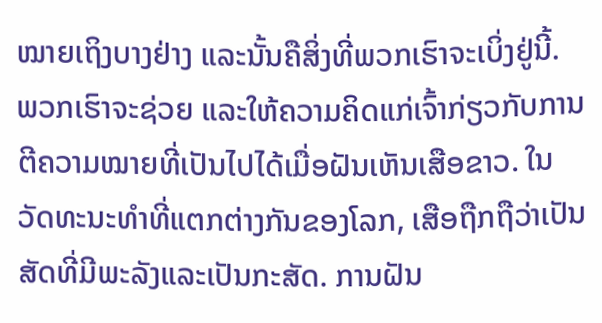ໝາຍເຖິງບາງຢ່າງ ແລະນັ້ນຄືສິ່ງທີ່ພວກເຮົາຈະເບິ່ງຢູ່ນີ້. ພວກເຮົາຈະຊ່ວຍ ແລະໃຫ້ຄວາມຄິດແກ່ເຈົ້າກ່ຽວກັບການຕີຄວາມໝາຍທີ່ເປັນໄປໄດ້ເມື່ອຝັນເຫັນເສືອຂາວ. ໃນວັດທະນະທໍາທີ່ແຕກຕ່າງກັນຂອງໂລກ, ເສືອຖືກຖືວ່າເປັນສັດທີ່ມີພະລັງແລະເປັນກະສັດ. ການຝັນ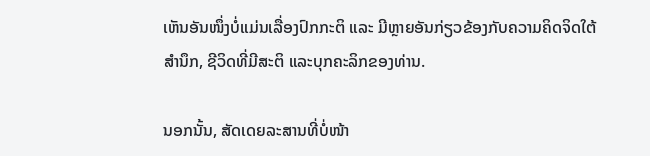ເຫັນອັນໜຶ່ງບໍ່ແມ່ນເລື່ອງປົກກະຕິ ແລະ ມີຫຼາຍອັນກ່ຽວຂ້ອງກັບຄວາມຄິດຈິດໃຕ້ສຳນຶກ, ຊີວິດທີ່ມີສະຕິ ແລະບຸກຄະລິກຂອງທ່ານ.

ນອກນັ້ນ, ສັດເດຍລະສານທີ່ບໍ່ໜ້າ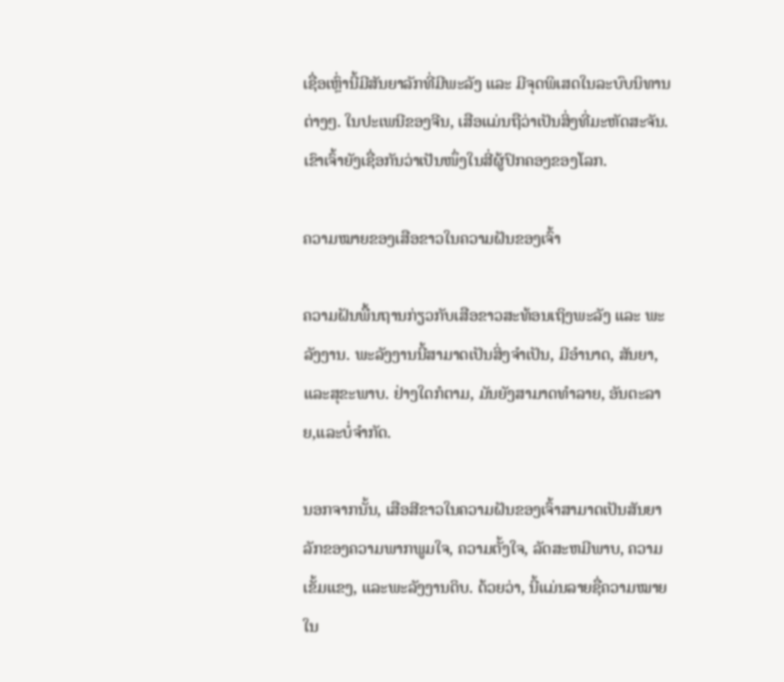ເຊື່ອເຫຼົ່ານີ້ມີສັນຍາລັກທີ່ມີພະລັງ ແລະ ມີຈຸດພິເສດໃນລະບົບນິທານຕ່າງໆ. ໃນປະເພນີຂອງຈີນ, ເສືອແມ່ນຖືວ່າເປັນສິ່ງທີ່ມະຫັດສະຈັນ. ເຂົາເຈົ້າຍັງເຊື່ອກັນວ່າເປັນໜຶ່ງໃນສີ່ຜູ້ປົກຄອງຂອງໂລກ.

ຄວາມໝາຍຂອງເສືອຂາວໃນຄວາມຝັນຂອງເຈົ້າ

ຄວາມຝັນພື້ນຖານກ່ຽວກັບເສືອຂາວສະທ້ອນເຖິງພະລັງ ແລະ ພະລັງງານ. ພະລັງງານນີ້ສາມາດເປັນສິ່ງຈໍາເປັນ, ມີອໍານາດ, ສັນຍາ, ແລະສຸຂະພາບ. ຢ່າງໃດກໍຕາມ, ມັນຍັງສາມາດທໍາລາຍ, ອັນຕະລາຍ,ແລະບໍ່ຈໍາກັດ.

ນອກຈາກນັ້ນ, ເສືອສີຂາວໃນຄວາມຝັນຂອງເຈົ້າສາມາດເປັນສັນຍາລັກຂອງຄວາມພາກພູມໃຈ, ຄວາມຕັ້ງໃຈ, ລັດສະຫມີພາບ, ຄວາມເຂັ້ມແຂງ, ແລະພະລັງງານດິບ. ດ້ວຍວ່າ, ນີ້ແມ່ນລາຍຊື່ຄວາມໝາຍໃນ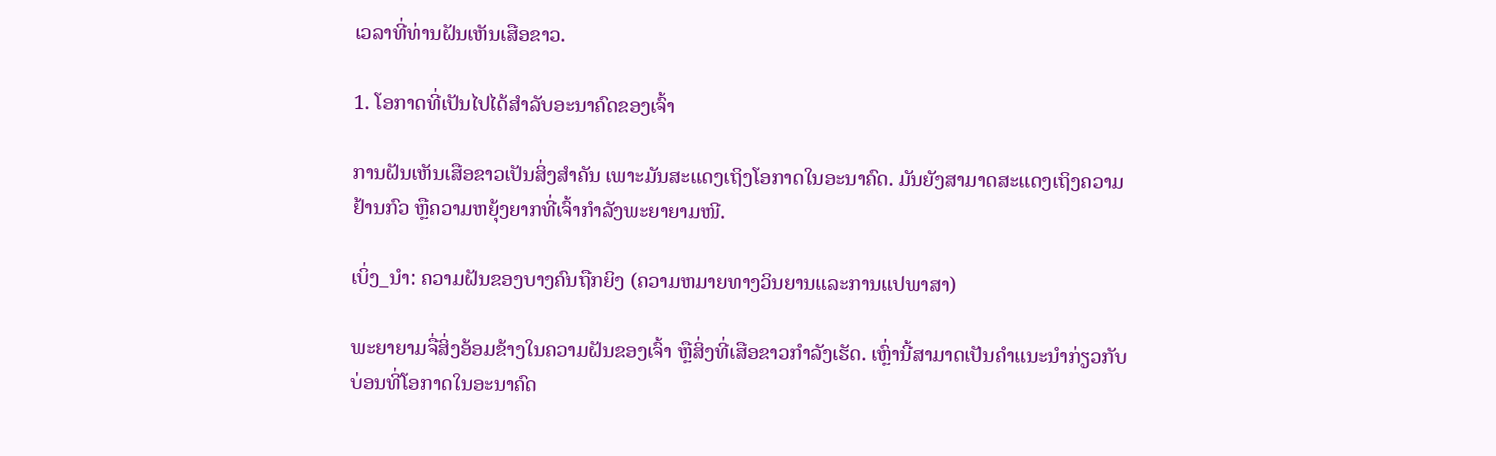ເວລາທີ່ທ່ານຝັນເຫັນເສືອຂາວ.

1. ໂອກາດທີ່ເປັນໄປໄດ້ສຳລັບອະນາຄົດຂອງເຈົ້າ

ການຝັນເຫັນເສືອຂາວເປັນສິ່ງສຳຄັນ ເພາະມັນສະແດງເຖິງໂອກາດໃນອະນາຄົດ. ມັນຍັງສາມາດສະແດງເຖິງຄວາມຢ້ານກົວ ຫຼືຄວາມຫຍຸ້ງຍາກທີ່ເຈົ້າກຳລັງພະຍາຍາມໜີ.

ເບິ່ງ_ນຳ: ຄວາມຝັນຂອງບາງຄົນຖືກຍິງ (ຄວາມຫມາຍທາງວິນຍານແລະການແປພາສາ)

ພະຍາຍາມຈື່ສິ່ງອ້ອມຂ້າງໃນຄວາມຝັນຂອງເຈົ້າ ຫຼືສິ່ງທີ່ເສືອຂາວກຳລັງເຮັດ. ເຫຼົ່ານີ້ສາມາດເປັນຄໍາແນະນໍາກ່ຽວກັບບ່ອນທີ່ໂອກາດໃນອະນາຄົດ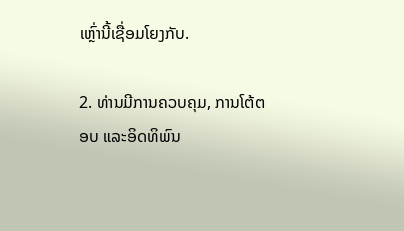ເຫຼົ່ານີ້ເຊື່ອມໂຍງກັບ.

2. ທ່ານມີການຄວບຄຸມ, ການໂຕ້ຕອບ ແລະອິດທິພົນ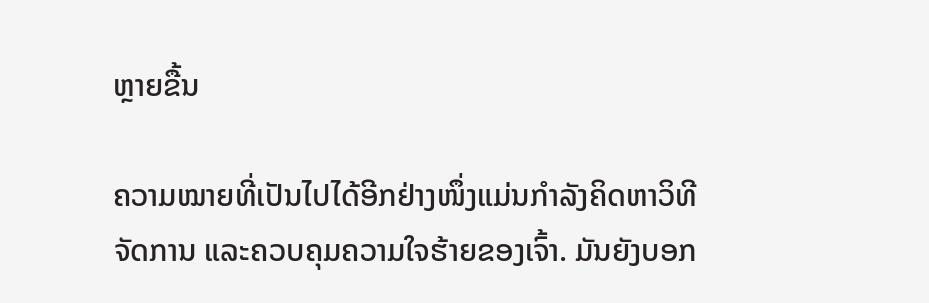ຫຼາຍຂື້ນ

ຄວາມໝາຍທີ່ເປັນໄປໄດ້ອີກຢ່າງໜຶ່ງແມ່ນກຳລັງຄິດຫາວິທີຈັດການ ແລະຄວບຄຸມຄວາມໃຈຮ້າຍຂອງເຈົ້າ. ມັນຍັງບອກ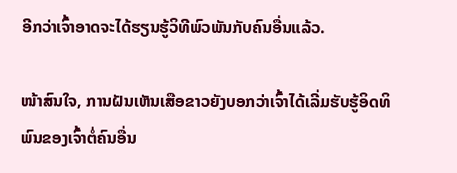ອີກວ່າເຈົ້າອາດຈະໄດ້ຮຽນຮູ້ວິທີພົວພັນກັບຄົນອື່ນແລ້ວ.

ໜ້າສົນໃຈ, ການຝັນເຫັນເສືອຂາວຍັງບອກວ່າເຈົ້າໄດ້ເລີ່ມຮັບຮູ້ອິດທິພົນຂອງເຈົ້າຕໍ່ຄົນອື່ນ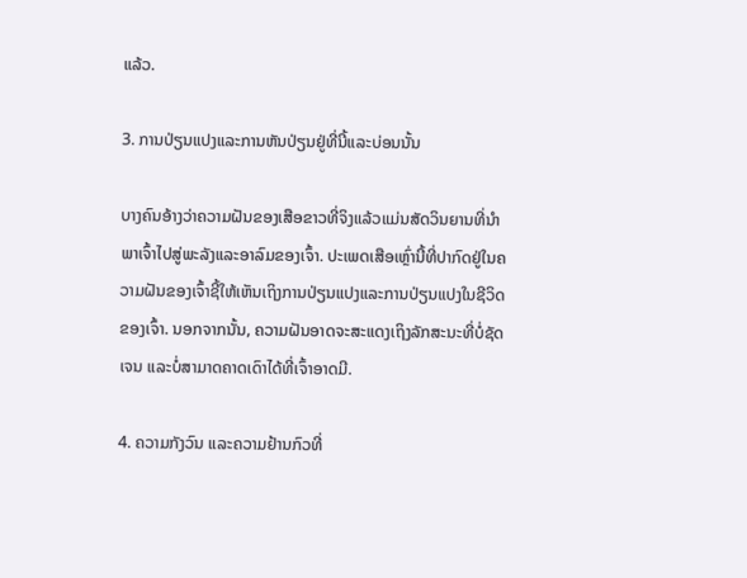ແລ້ວ.

3. ການປ່ຽນແປງແລະການຫັນປ່ຽນຢູ່ທີ່ນີ້ແລະບ່ອນນັ້ນ

ບາງຄົນອ້າງວ່າຄວາມຝັນຂອງເສືອຂາວທີ່ຈິງແລ້ວແມ່ນສັດວິນຍານທີ່ນໍາພາເຈົ້າໄປສູ່ພະລັງແລະອາລົມຂອງເຈົ້າ. ປະເພດເສືອເຫຼົ່ານີ້ທີ່ປາກົດຢູ່ໃນຄວາມຝັນຂອງເຈົ້າຊີ້ໃຫ້ເຫັນເຖິງການປ່ຽນແປງແລະການປ່ຽນແປງໃນຊີວິດຂອງເຈົ້າ. ນອກຈາກນັ້ນ, ຄວາມຝັນອາດຈະສະແດງເຖິງລັກສະນະທີ່ບໍ່ຊັດເຈນ ແລະບໍ່ສາມາດຄາດເດົາໄດ້ທີ່ເຈົ້າອາດມີ.

4. ຄວາມກັງວົນ ແລະຄວາມຢ້ານກົວທີ່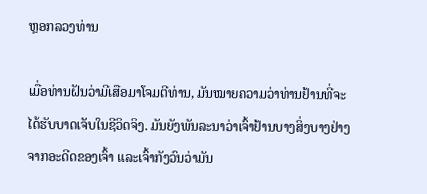ຫຼອກລວງທ່ານ

ເມື່ອທ່ານຝັນວ່າມີເສືອມາໂຈມຕີທ່ານ, ມັນໝາຍຄວາມວ່າທ່ານຢ້ານທີ່ຈະໄດ້ຮັບບາດເຈັບໃນຊີວິດຈິງ. ມັນຍັງພັນລະນາວ່າເຈົ້າຢ້ານບາງສິ່ງບາງຢ່າງຈາກອະດີດຂອງເຈົ້າ ແລະເຈົ້າກັງວົນວ່າມັນ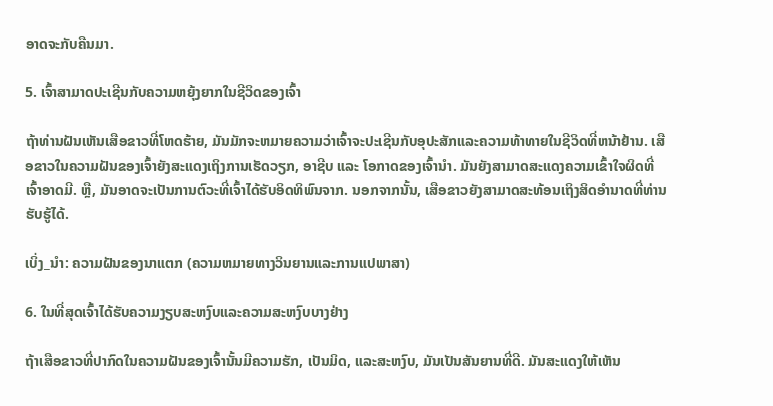ອາດຈະກັບຄືນມາ.

5. ເຈົ້າສາມາດປະເຊີນກັບຄວາມຫຍຸ້ງຍາກໃນຊີວິດຂອງເຈົ້າ

ຖ້າທ່ານຝັນເຫັນເສືອຂາວທີ່ໂຫດຮ້າຍ, ມັນມັກຈະຫມາຍຄວາມວ່າເຈົ້າຈະປະເຊີນກັບອຸປະສັກແລະຄວາມທ້າທາຍໃນຊີວິດທີ່ຫນ້າຢ້ານ. ເສືອຂາວໃນຄວາມຝັນຂອງເຈົ້າຍັງສະແດງເຖິງການເຮັດວຽກ, ອາຊີບ ແລະ ໂອກາດຂອງເຈົ້ານຳ. ມັນຍັງສາມາດສະແດງຄວາມເຂົ້າໃຈຜິດທີ່ເຈົ້າອາດມີ. ຫຼື, ມັນອາດຈະເປັນການຕົວະທີ່ເຈົ້າໄດ້ຮັບອິດທິພົນຈາກ. ນອກຈາກນັ້ນ, ເສືອຂາວຍັງສາມາດສະທ້ອນເຖິງສິດອຳນາດທີ່ທ່ານຮັບຮູ້ໄດ້.

ເບິ່ງ_ນຳ: ຄວາມຝັນຂອງນາແຕກ (ຄວາມຫມາຍທາງວິນຍານແລະການແປພາສາ)

6. ໃນທີ່ສຸດເຈົ້າໄດ້ຮັບຄວາມງຽບສະຫງົບແລະຄວາມສະຫງົບບາງຢ່າງ

ຖ້າເສືອຂາວທີ່ປາກົດໃນຄວາມຝັນຂອງເຈົ້ານັ້ນມີຄວາມຮັກ, ເປັນມິດ, ແລະສະຫງົບ, ມັນເປັນສັນຍານທີ່ດີ. ມັນສະແດງໃຫ້ເຫັນ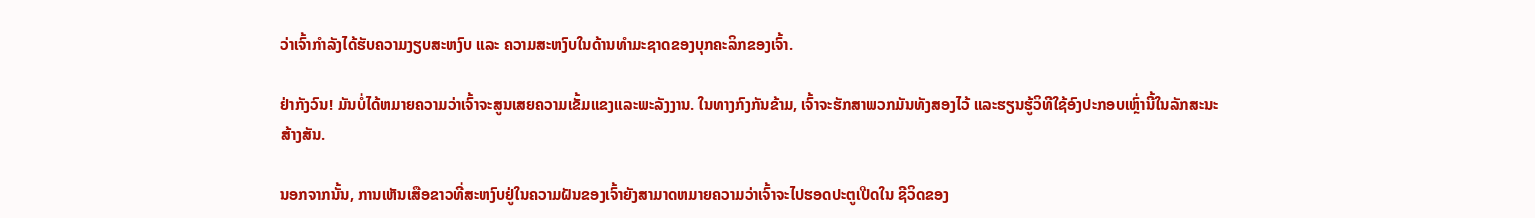ວ່າເຈົ້າກຳລັງໄດ້ຮັບຄວາມງຽບສະຫງົບ ແລະ ຄວາມສະຫງົບໃນດ້ານທຳມະຊາດຂອງບຸກຄະລິກຂອງເຈົ້າ.

ຢ່າກັງວົນ! ມັນບໍ່ໄດ້ຫມາຍຄວາມວ່າເຈົ້າຈະສູນເສຍຄວາມເຂັ້ມແຂງແລະພະລັງງານ. ໃນທາງກົງກັນຂ້າມ, ເຈົ້າຈະຮັກສາພວກມັນທັງສອງໄວ້ ແລະຮຽນຮູ້ວິທີໃຊ້ອົງປະກອບເຫຼົ່ານີ້ໃນລັກສະນະສ້າງສັນ.

ນອກຈາກນັ້ນ, ການເຫັນເສືອຂາວທີ່ສະຫງົບຢູ່ໃນຄວາມຝັນຂອງເຈົ້າຍັງສາມາດຫມາຍຄວາມວ່າເຈົ້າຈະໄປຮອດປະຕູເປີດໃນ ຊີວິດຂອງ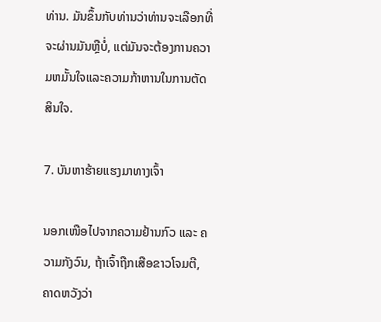ທ່ານ. ມັນຂຶ້ນກັບທ່ານວ່າທ່ານຈະເລືອກທີ່ຈະຜ່ານມັນຫຼືບໍ່, ແຕ່ມັນຈະຕ້ອງການຄວາມຫມັ້ນໃຈແລະຄວາມກ້າຫານໃນການຕັດສິນໃຈ.

7. ບັນຫາຮ້າຍແຮງມາທາງເຈົ້າ

ນອກເໜືອໄປຈາກຄວາມຢ້ານກົວ ແລະ ຄວາມກັງວົນ, ຖ້າເຈົ້າຖືກເສືອຂາວໂຈມຕີ, ຄາດຫວັງວ່າ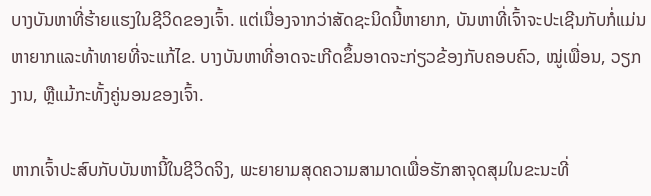ບາງບັນຫາທີ່ຮ້າຍແຮງໃນຊີວິດຂອງເຈົ້າ. ແຕ່ເນື່ອງຈາກວ່າສັດຊະນິດນີ້ຫາຍາກ, ບັນຫາທີ່ເຈົ້າຈະປະເຊີນກັບກໍ່ແມ່ນຫາຍາກແລະທ້າທາຍທີ່ຈະແກ້ໄຂ. ບາງບັນຫາທີ່ອາດຈະເກີດຂຶ້ນອາດຈະກ່ຽວຂ້ອງກັບຄອບຄົວ, ໝູ່ເພື່ອນ, ວຽກງານ, ຫຼືແມ້ກະທັ້ງຄູ່ນອນຂອງເຈົ້າ.

ຫາກເຈົ້າປະສົບກັບບັນຫານີ້ໃນຊີວິດຈິງ, ພະຍາຍາມສຸດຄວາມສາມາດເພື່ອຮັກສາຈຸດສຸມໃນຂະນະທີ່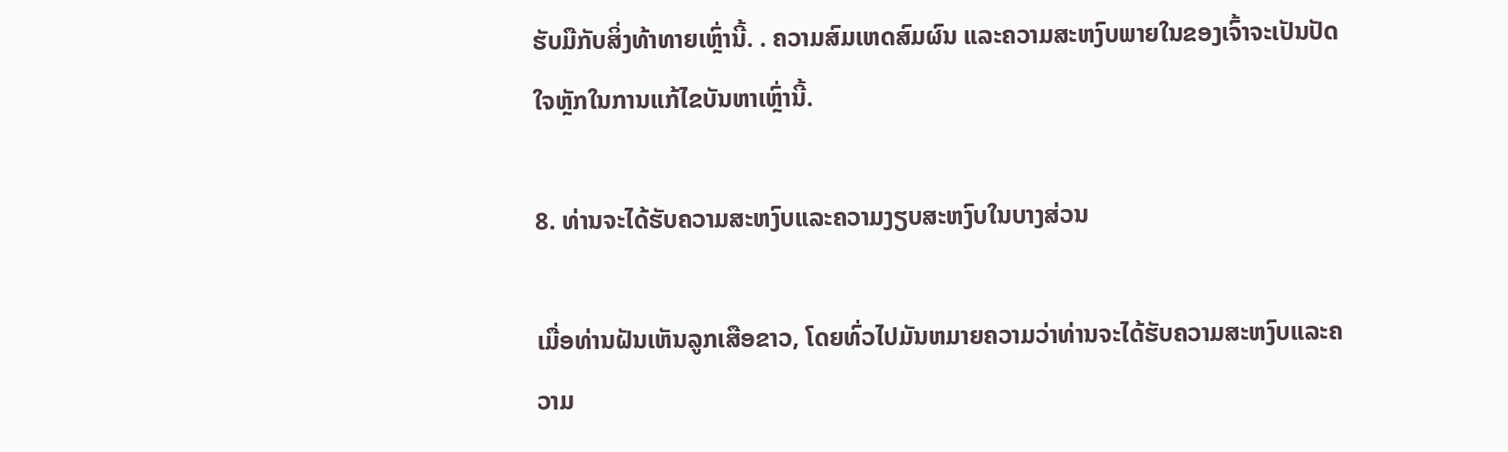ຮັບມືກັບສິ່ງທ້າທາຍເຫຼົ່ານີ້. . ຄວາມສົມເຫດສົມຜົນ ແລະຄວາມສະຫງົບພາຍໃນຂອງເຈົ້າຈະເປັນປັດໃຈຫຼັກໃນການແກ້ໄຂບັນຫາເຫຼົ່ານີ້.

8. ທ່ານຈະໄດ້ຮັບຄວາມສະຫງົບແລະຄວາມງຽບສະຫງົບໃນບາງສ່ວນ

ເມື່ອທ່ານຝັນເຫັນລູກເສືອຂາວ, ໂດຍທົ່ວໄປມັນຫມາຍຄວາມວ່າທ່ານຈະໄດ້ຮັບຄວາມສະຫງົບແລະຄວາມ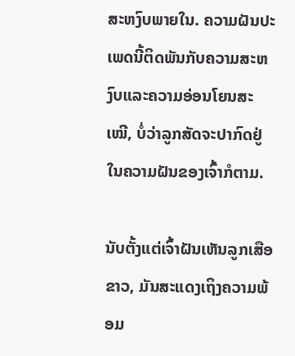ສະຫງົບພາຍໃນ. ຄວາມຝັນປະເພດນີ້ຕິດພັນກັບຄວາມສະຫງົບແລະຄວາມອ່ອນໂຍນສະເໝີ, ບໍ່ວ່າລູກສັດຈະປາກົດຢູ່ໃນຄວາມຝັນຂອງເຈົ້າກໍຕາມ.

ນັບຕັ້ງແຕ່ເຈົ້າຝັນເຫັນລູກເສືອຂາວ, ມັນສະແດງເຖິງຄວາມພ້ອມ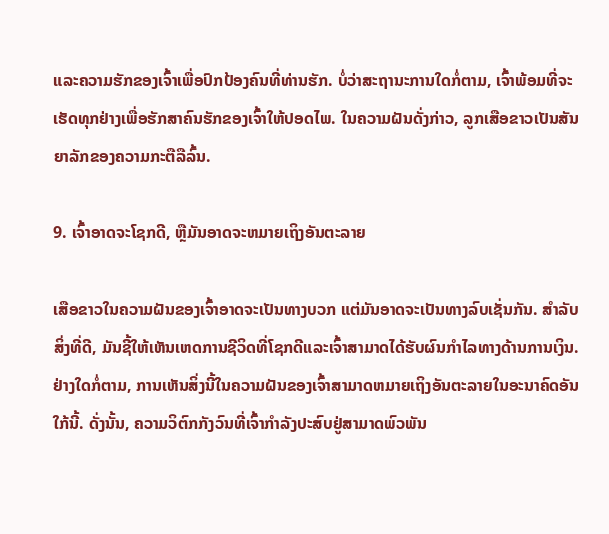ແລະຄວາມຮັກຂອງເຈົ້າເພື່ອປົກປ້ອງຄົນທີ່ທ່ານຮັກ. ບໍ່ວ່າສະຖານະການໃດກໍ່ຕາມ, ເຈົ້າພ້ອມທີ່ຈະເຮັດທຸກຢ່າງເພື່ອຮັກສາຄົນຮັກຂອງເຈົ້າໃຫ້ປອດໄພ. ໃນຄວາມຝັນດັ່ງກ່າວ, ລູກເສືອຂາວເປັນສັນຍາລັກຂອງຄວາມກະຕືລືລົ້ນ.

9. ເຈົ້າອາດຈະໂຊກດີ, ຫຼືມັນອາດຈະຫມາຍເຖິງອັນຕະລາຍ

ເສືອຂາວໃນຄວາມຝັນຂອງເຈົ້າອາດຈະເປັນທາງບວກ ແຕ່ມັນອາດຈະເປັນທາງລົບເຊັ່ນກັນ. ສໍາລັບສິ່ງທີ່ດີ, ມັນຊີ້ໃຫ້ເຫັນເຫດການຊີວິດທີ່ໂຊກດີແລະເຈົ້າສາມາດໄດ້ຮັບຜົນກໍາໄລທາງດ້ານການເງິນ. ຢ່າງໃດກໍ່ຕາມ, ການເຫັນສິ່ງນີ້ໃນຄວາມຝັນຂອງເຈົ້າສາມາດຫມາຍເຖິງອັນຕະລາຍໃນອະນາຄົດອັນໃກ້ນີ້. ດັ່ງນັ້ນ, ຄວາມວິຕົກກັງວົນທີ່ເຈົ້າກຳລັງປະສົບຢູ່ສາມາດພົວພັນ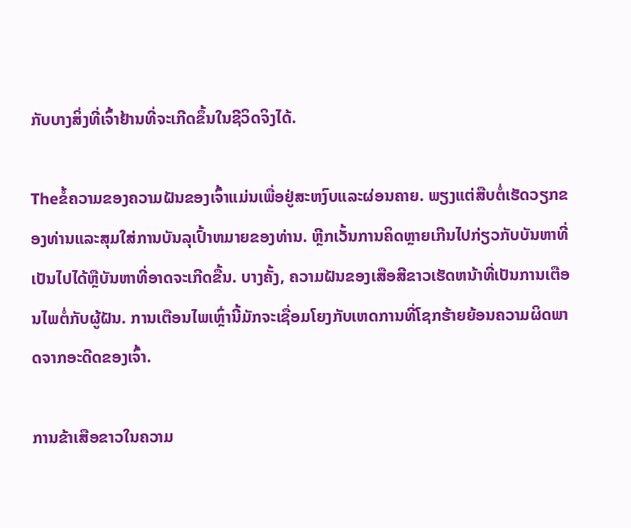ກັບບາງສິ່ງທີ່ເຈົ້າຢ້ານທີ່ຈະເກີດຂຶ້ນໃນຊີວິດຈິງໄດ້.

Theຂໍ້ຄວາມຂອງຄວາມຝັນຂອງເຈົ້າແມ່ນເພື່ອຢູ່ສະຫງົບແລະຜ່ອນຄາຍ. ພຽງແຕ່ສືບຕໍ່ເຮັດວຽກຂອງທ່ານແລະສຸມໃສ່ການບັນລຸເປົ້າຫມາຍຂອງທ່ານ. ຫຼີກເວັ້ນການຄິດຫຼາຍເກີນໄປກ່ຽວກັບບັນຫາທີ່ເປັນໄປໄດ້ຫຼືບັນຫາທີ່ອາດຈະເກີດຂື້ນ. ບາງຄັ້ງ, ຄວາມຝັນຂອງເສືອສີຂາວເຮັດຫນ້າທີ່ເປັນການເຕືອນໄພຕໍ່ກັບຜູ້ຝັນ. ການເຕືອນໄພເຫຼົ່ານີ້ມັກຈະເຊື່ອມໂຍງກັບເຫດການທີ່ໂຊກຮ້າຍຍ້ອນຄວາມຜິດພາດຈາກອະດີດຂອງເຈົ້າ.

ການຂ້າເສືອຂາວໃນຄວາມ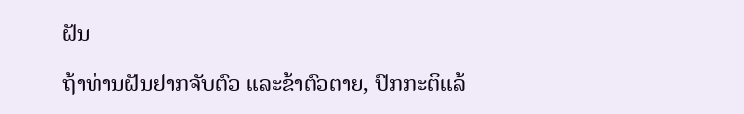ຝັນ

ຖ້າທ່ານຝັນຢາກຈັບຕົວ ແລະຂ້າຕົວຕາຍ, ປົກກະຕິແລ້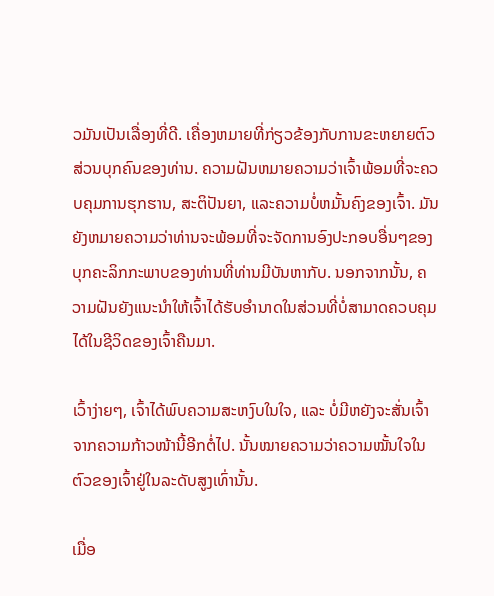ວມັນເປັນເລື່ອງທີ່ດີ. ເຄື່ອງຫມາຍທີ່ກ່ຽວຂ້ອງກັບການຂະຫຍາຍຕົວສ່ວນບຸກຄົນຂອງທ່ານ. ຄວາມຝັນຫມາຍຄວາມວ່າເຈົ້າພ້ອມທີ່ຈະຄວບຄຸມການຮຸກຮານ, ສະຕິປັນຍາ, ແລະຄວາມບໍ່ຫມັ້ນຄົງຂອງເຈົ້າ. ມັນຍັງຫມາຍຄວາມວ່າທ່ານຈະພ້ອມທີ່ຈະຈັດການອົງປະກອບອື່ນໆຂອງບຸກຄະລິກກະພາບຂອງທ່ານທີ່ທ່ານມີບັນຫາກັບ. ນອກຈາກນັ້ນ, ຄວາມຝັນຍັງແນະນຳໃຫ້ເຈົ້າໄດ້ຮັບອຳນາດໃນສ່ວນທີ່ບໍ່ສາມາດຄວບຄຸມໄດ້ໃນຊີວິດຂອງເຈົ້າຄືນມາ.

ເວົ້າງ່າຍໆ, ເຈົ້າໄດ້ພົບຄວາມສະຫງົບໃນໃຈ, ແລະ ບໍ່ມີຫຍັງຈະສັ່ນເຈົ້າຈາກຄວາມກ້າວໜ້ານີ້ອີກຕໍ່ໄປ. ນັ້ນໝາຍຄວາມວ່າຄວາມໝັ້ນໃຈໃນຕົວຂອງເຈົ້າຢູ່ໃນລະດັບສູງເທົ່ານັ້ນ.

ເມື່ອ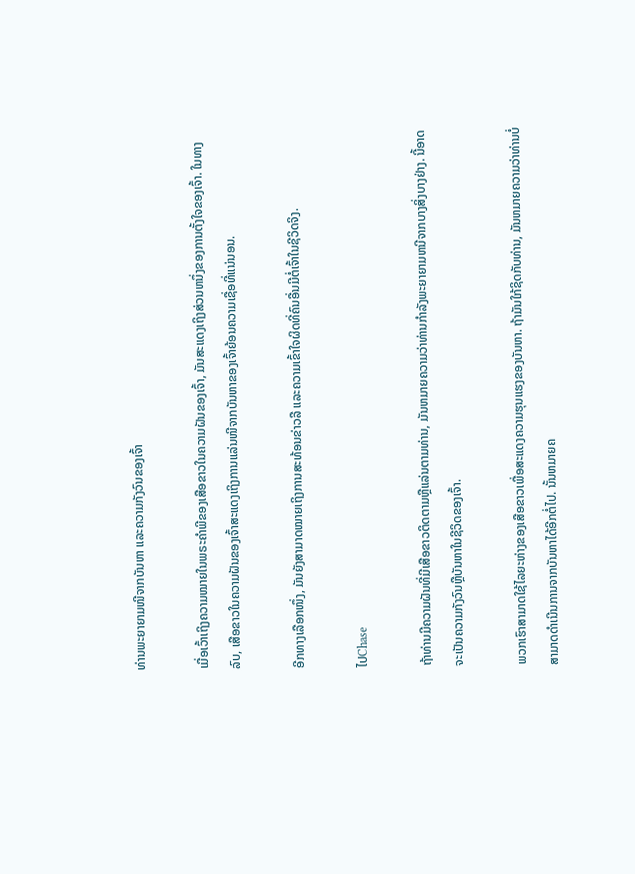ທ່ານພະຍາຍາມໜີຈາກບັນຫາ ແລະຄວາມກັງວົນຂອງເຈົ້າ

ເມື່ອເວົ້າເຖິງຄວາມໝາຍໃນພຣະຄຳພີຂອງເສືອຂາວໃນຄວາມຝັນຂອງເຈົ້າ, ມັນສະແດງເຖິງສ່ວນຫນຶ່ງຂອງການຕັ້ງໃຈຂອງເຈົ້າ. ໃນທາງລົບ, ເສືອຂາວໃນຄວາມຝັນຂອງເຈົ້າສະແດງເຖິງການແລ່ນໜີຈາກບັນຫາຂອງເຈົ້າຍ້ອນຄວາມເຊື່ອທີ່ແນ່ນອນ.

ອີກທາງເລືອກໜຶ່ງ, ມັນຍັງສາມາດໝາຍເຖິງການສະທ້ອນຂ່າວລື ແລະຄວາມເຂົ້າໃຈຜິດທີ່ຄົນອື່ນມີຕໍ່ເຈົ້າໃນຊີວິດຈິງ.

ໄປChase

ຖ້າທ່ານມີຄວາມຝັນທີ່ມີເສືອຂາວຕິດຕາມຫຼືແລ່ນຕາມທ່ານ, ມັນຫມາຍຄວາມວ່າທ່ານກໍາລັງພະຍາຍາມຫນີຈາກບາງສິ່ງບາງຢ່າງ. ນີ້ອາດຈະເປັນຄວາມກັງວົນຫຼືບັນຫາໃນຊີວິດຂອງເຈົ້າ.

ພວກເຮົາສາມາດໃຊ້ໄລຍະຫ່າງຂອງເສືອຂາວເພື່ອສະແດງຄວາມຮຸນແຮງຂອງບັນຫາ. ຖ້າມັນໃກ້ຊິດກັບທ່ານ, ມັນຫມາຍຄວາມວ່າທ່ານບໍ່ສາມາດດໍາເນີນການຈາກບັນຫາໄດ້ອີກຕໍ່ໄປ. ນັ້ນຫມາຍຄ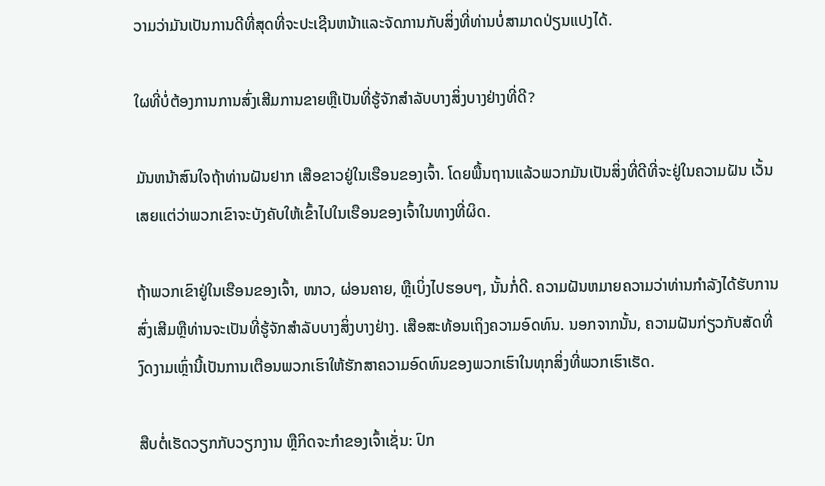ວາມວ່າມັນເປັນການດີທີ່ສຸດທີ່ຈະປະເຊີນຫນ້າແລະຈັດການກັບສິ່ງທີ່ທ່ານບໍ່ສາມາດປ່ຽນແປງໄດ້.

ໃຜທີ່ບໍ່ຕ້ອງການການສົ່ງເສີມການຂາຍຫຼືເປັນທີ່ຮູ້ຈັກສໍາລັບບາງສິ່ງບາງຢ່າງທີ່ດີ?

ມັນຫນ້າສົນໃຈຖ້າທ່ານຝັນຢາກ ເສືອຂາວຢູ່ໃນເຮືອນຂອງເຈົ້າ. ໂດຍພື້ນຖານແລ້ວພວກມັນເປັນສິ່ງທີ່ດີທີ່ຈະຢູ່ໃນຄວາມຝັນ ເວັ້ນເສຍແຕ່ວ່າພວກເຂົາຈະບັງຄັບໃຫ້ເຂົ້າໄປໃນເຮືອນຂອງເຈົ້າໃນທາງທີ່ຜິດ.

ຖ້າພວກເຂົາຢູ່ໃນເຮືອນຂອງເຈົ້າ, ໜາວ, ຜ່ອນຄາຍ, ຫຼືເບິ່ງໄປຮອບໆ, ນັ້ນກໍ່ດີ. ຄວາມຝັນຫມາຍຄວາມວ່າທ່ານກໍາລັງໄດ້ຮັບການສົ່ງເສີມຫຼືທ່ານຈະເປັນທີ່ຮູ້ຈັກສໍາລັບບາງສິ່ງບາງຢ່າງ. ເສືອສະທ້ອນເຖິງຄວາມອົດທົນ. ນອກຈາກນັ້ນ, ຄວາມຝັນກ່ຽວກັບສັດທີ່ງົດງາມເຫຼົ່ານີ້ເປັນການເຕືອນພວກເຮົາໃຫ້ຮັກສາຄວາມອົດທົນຂອງພວກເຮົາໃນທຸກສິ່ງທີ່ພວກເຮົາເຮັດ.

ສືບຕໍ່ເຮັດວຽກກັບວຽກງານ ຫຼືກິດຈະກໍາຂອງເຈົ້າເຊັ່ນ: ປົກ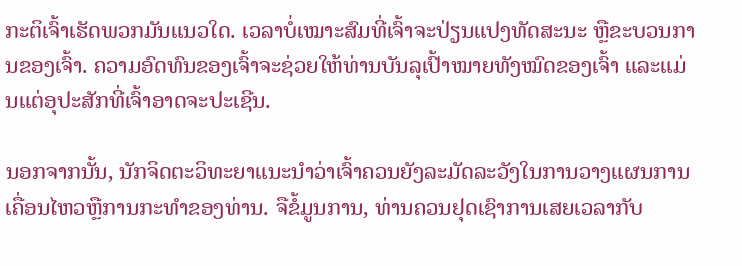ກະຕິເຈົ້າເຮັດພວກມັນແນວໃດ. ເວລາບໍ່ເໝາະສົມທີ່ເຈົ້າຈະປ່ຽນແປງທັດສະນະ ຫຼືຂະບວນການຂອງເຈົ້າ. ຄວາມອົດທົນຂອງເຈົ້າຈະຊ່ວຍໃຫ້ທ່ານບັນລຸເປົ້າໝາຍທັງໝົດຂອງເຈົ້າ ແລະແມ່ນແຕ່ອຸປະສັກທີ່ເຈົ້າອາດຈະປະເຊີນ.

ນອກຈາກນັ້ນ, ນັກຈິດຕະວິທະຍາແນະນຳວ່າເຈົ້າຄວນຍັງລະມັດລະວັງໃນການວາງແຜນການເຄື່ອນໄຫວຫຼືການກະທໍາຂອງທ່ານ. ຈືຂໍ້ມູນການ, ທ່ານຄວນຢຸດເຊົາການເສຍເວລາກັບ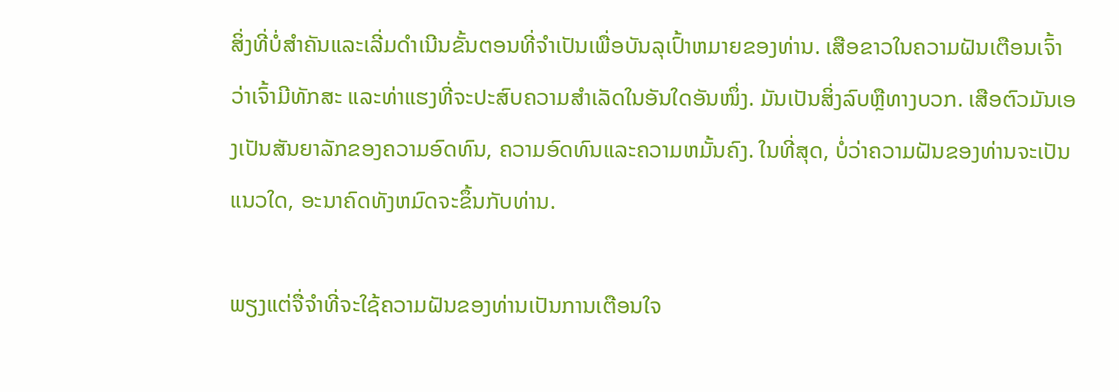ສິ່ງທີ່ບໍ່ສໍາຄັນແລະເລີ່ມດໍາເນີນຂັ້ນຕອນທີ່ຈໍາເປັນເພື່ອບັນລຸເປົ້າຫມາຍຂອງທ່ານ. ເສືອຂາວໃນຄວາມຝັນເຕືອນເຈົ້າວ່າເຈົ້າມີທັກສະ ແລະທ່າແຮງທີ່ຈະປະສົບຄວາມສຳເລັດໃນອັນໃດອັນໜຶ່ງ. ມັນເປັນສິ່ງລົບຫຼືທາງບວກ. ເສືອຕົວມັນເອງເປັນສັນຍາລັກຂອງຄວາມອົດທົນ, ຄວາມອົດທົນແລະຄວາມຫມັ້ນຄົງ. ໃນທີ່ສຸດ, ບໍ່ວ່າຄວາມຝັນຂອງທ່ານຈະເປັນແນວໃດ, ອະນາຄົດທັງຫມົດຈະຂຶ້ນກັບທ່ານ.

ພຽງແຕ່ຈື່ຈໍາທີ່ຈະໃຊ້ຄວາມຝັນຂອງທ່ານເປັນການເຕືອນໃຈ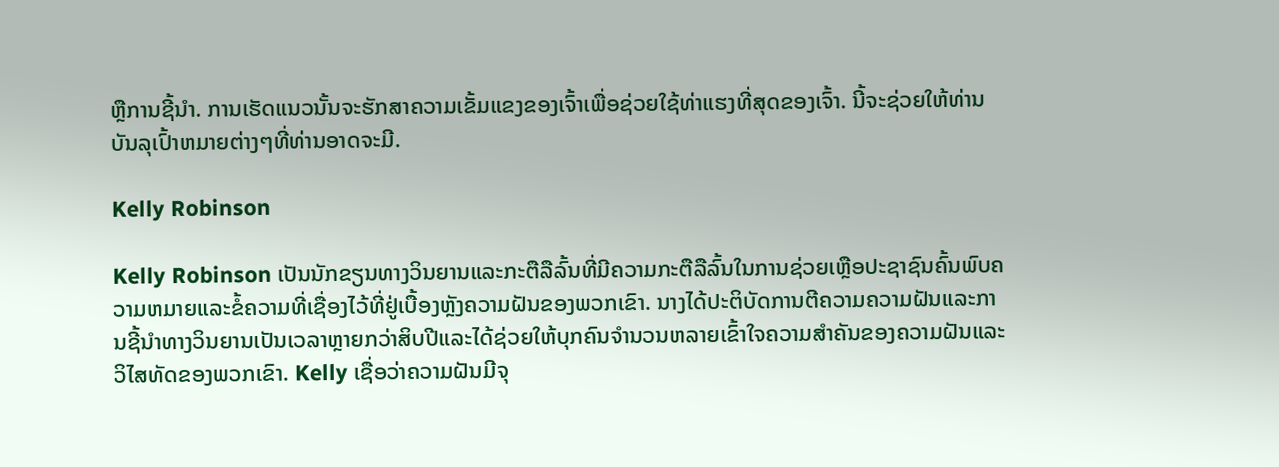ຫຼືການຊີ້ນໍາ. ການເຮັດແນວນັ້ນຈະຮັກສາຄວາມເຂັ້ມແຂງຂອງເຈົ້າເພື່ອຊ່ວຍໃຊ້ທ່າແຮງທີ່ສຸດຂອງເຈົ້າ. ນີ້ຈະຊ່ວຍໃຫ້ທ່ານບັນລຸເປົ້າຫມາຍຕ່າງໆທີ່ທ່ານອາດຈະມີ.

Kelly Robinson

Kelly Robinson ເປັນນັກຂຽນທາງວິນຍານແລະກະຕືລືລົ້ນທີ່ມີຄວາມກະຕືລືລົ້ນໃນການຊ່ວຍເຫຼືອປະຊາຊົນຄົ້ນພົບຄວາມຫມາຍແລະຂໍ້ຄວາມທີ່ເຊື່ອງໄວ້ທີ່ຢູ່ເບື້ອງຫຼັງຄວາມຝັນຂອງພວກເຂົາ. ນາງໄດ້ປະຕິບັດການຕີຄວາມຄວາມຝັນແລະການຊີ້ນໍາທາງວິນຍານເປັນເວລາຫຼາຍກວ່າສິບປີແລະໄດ້ຊ່ວຍໃຫ້ບຸກຄົນຈໍານວນຫລາຍເຂົ້າໃຈຄວາມສໍາຄັນຂອງຄວາມຝັນແລະວິໄສທັດຂອງພວກເຂົາ. Kelly ເຊື່ອວ່າຄວາມຝັນມີຈຸ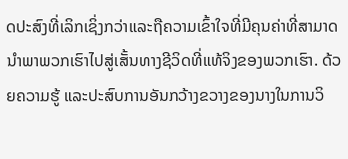ດປະສົງທີ່ເລິກເຊິ່ງກວ່າແລະຖືຄວາມເຂົ້າໃຈທີ່ມີຄຸນຄ່າທີ່ສາມາດນໍາພາພວກເຮົາໄປສູ່ເສັ້ນທາງຊີວິດທີ່ແທ້ຈິງຂອງພວກເຮົາ. ດ້ວຍຄວາມຮູ້ ແລະປະສົບການອັນກວ້າງຂວາງຂອງນາງໃນການວິ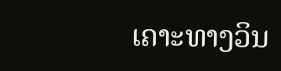ເຄາະທາງວິນ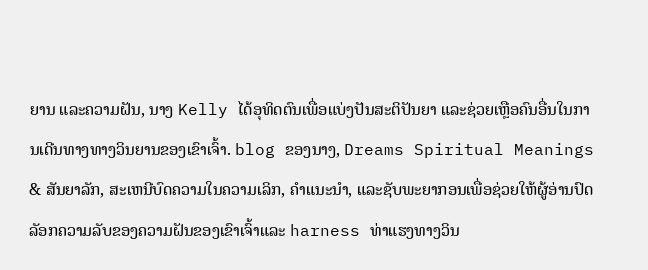ຍານ ແລະຄວາມຝັນ, ນາງ Kelly ໄດ້ອຸທິດຕົນເພື່ອແບ່ງປັນສະຕິປັນຍາ ແລະຊ່ວຍເຫຼືອຄົນອື່ນໃນການເດີນທາງທາງວິນຍານຂອງເຂົາເຈົ້າ. blog ຂອງນາງ, Dreams Spiritual Meanings & ສັນຍາລັກ, ສະເຫນີບົດຄວາມໃນຄວາມເລິກ, ຄໍາແນະນໍາ, ແລະຊັບພະຍາກອນເພື່ອຊ່ວຍໃຫ້ຜູ້ອ່ານປົດລັອກຄວາມລັບຂອງຄວາມຝັນຂອງເຂົາເຈົ້າແລະ harness ທ່າແຮງທາງວິນ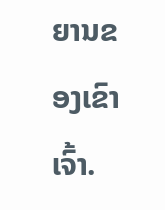ຍານຂອງເຂົາເຈົ້າ.